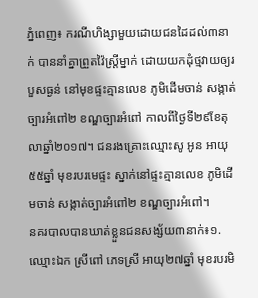ភ្នំពេញ៖ ករណីហិង្សាមួយដោយជនដៃដល់៣នាក់ បាននាំគ្នាព្រួតវ៉ៃស្ត្រីម្នាក់ ដោយយកដុំថ្មវាយឲ្យរបួសធ្ងន់ នៅមុខផ្ទះគ្មានលេខ ភូមិដើមចាន់ សង្កាត់ច្បារអំពៅ២ ខណ្ឌច្បារអំពៅ កាលពីថ្ងៃទី២៩ខែតុលាឆ្នាំ២០១៧។ ជនរងគ្រោះឈ្មោះសូ អូន អាយុ ៥៥ឆ្នាំ មុខរបរមេផ្ទះ ស្នាក់នៅផ្ទះគ្មានលេខ ភូមិដើមចាន់ សង្កាត់ច្បារអំពៅ២ ខណ្ឌច្បារអំពៅ។
នគរបាលបានឃាត់ខ្លួនជនសង្ស័យ៣នាក់៖១. ឈ្មោះឯក ស្រីពៅ ភេទស្រី អាយុ២៧ឆ្នាំ មុខរបរមិ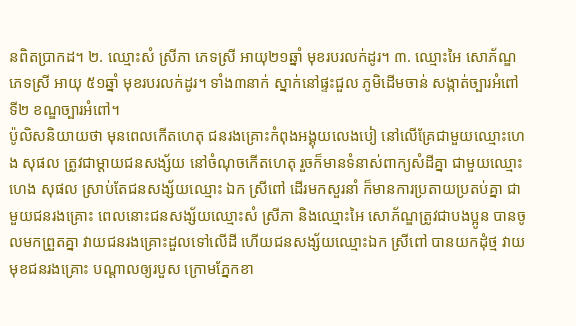នពិតប្រាកដ។ ២. ឈ្មោះសំ ស្រីភា ភេទស្រី អាយុ២១ឆ្នាំ មុខរបរលក់ដូរ។ ៣. ឈ្មោះអៃ សោភ័ណ្ឌ ភេទស្រី អាយុ ៥១ឆ្នាំ មុខរបរលក់ដូរ។ ទាំង៣នាក់ ស្នាក់នៅផ្ទះជួល ភូមិដើមចាន់ សង្កាត់ច្បារអំពៅទី២ ខណ្ឌច្បារអំពៅ។
ប៉ូលិសនិយាយថា មុនពេលកើតហេតុ ជនរងគ្រោះកំពុងអង្គុយលេងបៀ នៅលើគ្រែជាមួយឈ្មោះហេង សុផល ត្រូវជាម្តាយជនសង្ស័យ នៅចំណុចកើតហេតុ រួចក៏មានទំនាស់ពាក្យសំដីគ្នា ជាមួយឈ្មោះ ហេង សុផល ស្រាប់តែជនសង្ស័យឈ្មោះ ឯក ស្រីពៅ ដើរមកសួរនាំ ក៏មានការប្រតាយប្រតប់គ្នា ជាមួយជនរងគ្រោះ ពេលនោះជនសង្ស័យឈ្មោះសំ ស្រីភា និងឈ្មោះអៃ សោភ័ណ្ឌត្រូវជាបងប្អូន បានចូលមកព្រួតគ្នា វាយជនរងគ្រោះដួលទៅលើដី ហើយជនសង្ស័យឈ្មោះឯក ស្រីពៅ បានយកដុំថ្ម វាយមុខជនរងគ្រោះ បណ្តាលឲ្យរបួស ក្រោមភ្នែកខា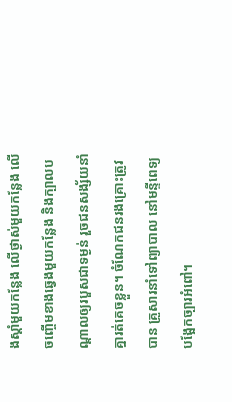ងស្តាំមួយកន្លែង លើថ្ងាស់មួយកន្លែង លើចញ្ចើមខាងឆ្វេងមួយកន្លែង និងក្បាលបណ្តាលឲ្យរបួសជាទម្ងន់ រួចជនសង្ស័យនាំគ្នារត់គេចខ្លួន។ ចំណែកជនរងគ្រោះត្រូវបាន គ្រួសារនាំទៅព្យាបាល នៅមន្ទីពេទ្យបង្អែកច្បារអំពៅ។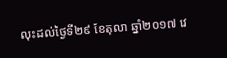លុះដល់ថ្ងៃទី២៩ ខែតុលា ឆ្នាំ២០១៧ វេ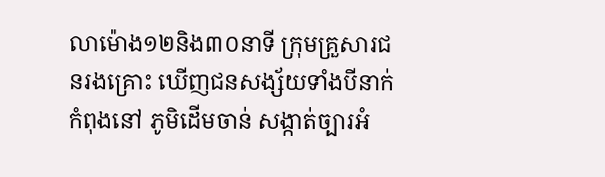លាម៉ោង១២និង៣០នាទី ក្រុមគ្រួសារជនរងគ្រោះ ឃើញជនសង្ស័យទាំងបីនាក់ កំពុងនៅ ភូមិដើមចាន់ សង្កាត់ច្បារអំ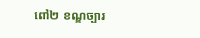ពៅ២ ខណ្ឌច្បារ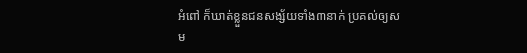អំពៅ ក៏ឃាត់ខ្លួនជនសង្ស័យទាំង៣នាក់ ប្រគល់ឲ្យសម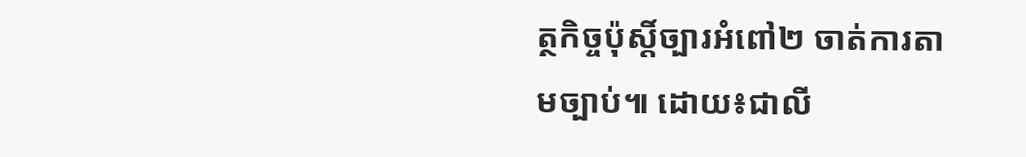ត្ថកិច្ចប៉ុស្តិ៍ច្បារអំពៅ២ ចាត់ការតាមច្បាប់៕ ដោយ៖ជាលី